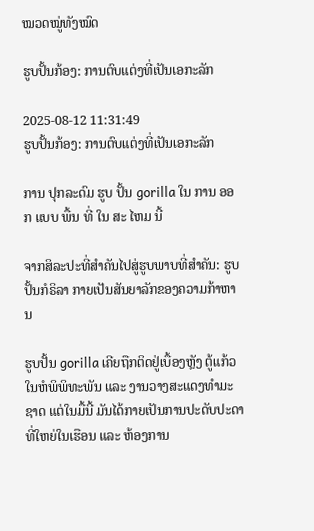ໝວດໝູ່ທັງໝົດ

ຮູບປັ້ນກ້ອງ: ການຕົບແຕ່ງທີ່ເປັນເອກະລັກ

2025-08-12 11:31:49
ຮູບປັ້ນກ້ອງ: ການຕົບແຕ່ງທີ່ເປັນເອກະລັກ

ການ ປຸກລະດົມ ຮູບ ປັ້ນ gorilla ໃນ ການ ອອກ ແບບ ພື້ນ ທີ່ ໃນ ສະ ໄຫມ ນີ້

ຈາກສິລະປະທີ່ສໍາຄັນໄປສູ່ຮູບພາບທີ່ສໍາຄັນ: ຮູບປັ້ນກໍຣິລາ ກາຍເປັນສັນຍາລັກຂອງຄວາມກ້າຫານ

ຮູບປັ້ນ gorilla ເຄີຍຖືກຕິດຢູ່ເບື້ອງຫຼັງ ຕູ້ແກ້ວ ໃນຫໍພິພິທະພັນ ແລະ ງານວາງສະແດງທໍາມະຊາດ ແຕ່ໃນມື້ນີ້ ມັນໄດ້ກາຍເປັນການປະດັບປະດາທີ່ໃຫຍ່ໃນເຮືອນ ແລະ ຫ້ອງການ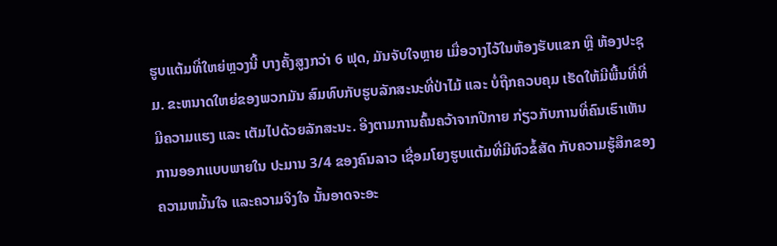ຮູບແຕ້ມທີ່ໃຫຍ່ຫຼວງນີ້ ບາງຄັ້ງສູງກວ່າ 6 ຟຸດ, ມັນຈັບໃຈຫຼາຍ ເມື່ອວາງໄວ້ໃນຫ້ອງຮັບແຂກ ຫຼື ຫ້ອງປະຊຸມ. ຂະຫນາດໃຫຍ່ຂອງພວກມັນ ສົມທົບກັບຮູບລັກສະນະທີ່ປ່າໄມ້ ແລະ ບໍ່ຖືກຄວບຄຸມ ເຮັດໃຫ້ມີພື້ນທີ່ທີ່ມີຄວາມແຮງ ແລະ ເຕັມໄປດ້ວຍລັກສະນະ. ອີງຕາມການຄົ້ນຄວ້າຈາກປີກາຍ ກ່ຽວກັບການທີ່ຄົນເຮົາເຫັນການອອກແບບພາຍໃນ ປະມານ 3/4 ຂອງຄົນລາວ ເຊື່ອມໂຍງຮູບແຕ້ມທີ່ມີຫົວຂໍ້ສັດ ກັບຄວາມຮູ້ສຶກຂອງຄວາມຫມັ້ນໃຈ ແລະຄວາມຈິງໃຈ ນັ້ນອາດຈະອະ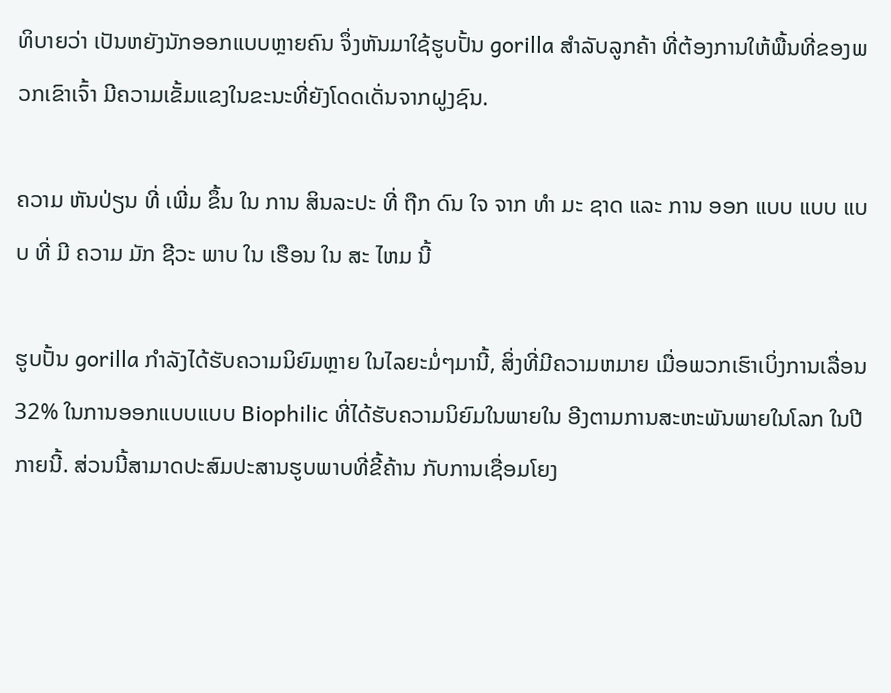ທິບາຍວ່າ ເປັນຫຍັງນັກອອກແບບຫຼາຍຄົນ ຈຶ່ງຫັນມາໃຊ້ຮູບປັ້ນ gorilla ສໍາລັບລູກຄ້າ ທີ່ຕ້ອງການໃຫ້ພື້ນທີ່ຂອງພວກເຂົາເຈົ້າ ມີຄວາມເຂັ້ມແຂງໃນຂະນະທີ່ຍັງໂດດເດັ່ນຈາກຝູງຊົນ.

ຄວາມ ຫັນປ່ຽນ ທີ່ ເພີ່ມ ຂຶ້ນ ໃນ ການ ສິນລະປະ ທີ່ ຖືກ ດົນ ໃຈ ຈາກ ທໍາ ມະ ຊາດ ແລະ ການ ອອກ ແບບ ແບບ ແບບ ທີ່ ມີ ຄວາມ ມັກ ຊີວະ ພາບ ໃນ ເຮືອນ ໃນ ສະ ໄຫມ ນີ້

ຮູບປັ້ນ gorilla ກໍາລັງໄດ້ຮັບຄວາມນິຍົມຫຼາຍ ໃນໄລຍະມໍ່ໆມານີ້, ສິ່ງທີ່ມີຄວາມຫມາຍ ເມື່ອພວກເຮົາເບິ່ງການເລື່ອນ 32% ໃນການອອກແບບແບບ Biophilic ທີ່ໄດ້ຮັບຄວາມນິຍົມໃນພາຍໃນ ອີງຕາມການສະຫະພັນພາຍໃນໂລກ ໃນປີກາຍນີ້. ສ່ວນນີ້ສາມາດປະສົມປະສານຮູບພາບທີ່ຂີ້ຄ້ານ ກັບການເຊື່ອມໂຍງ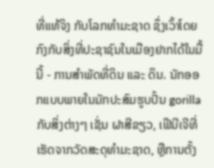ທີ່ແທ້ຈິງ ກັບໂລກທໍາມະຊາດ ຊຶ່ງເວົ້າໂດຍກົງກັບສິ່ງທີ່ປະຊາຊົນໃນເມືອງຢາກໄດ້ໃນມື້ນີ້ - ການສໍາພັດທີ່ດິນ ແລະ ດິນ. ນັກອອກແບບພາຍໃນມັກປະສົມຮູບປັ້ນ gorilla ກັບສິ່ງຕ່າງໆ ເຊັ່ນ ຝາສີຂຽວ, ເຟີນີເຈີທີ່ເຮັດຈາກວັດສະດຸທໍາມະຊາດ, ຫຼືການຕັ້ງ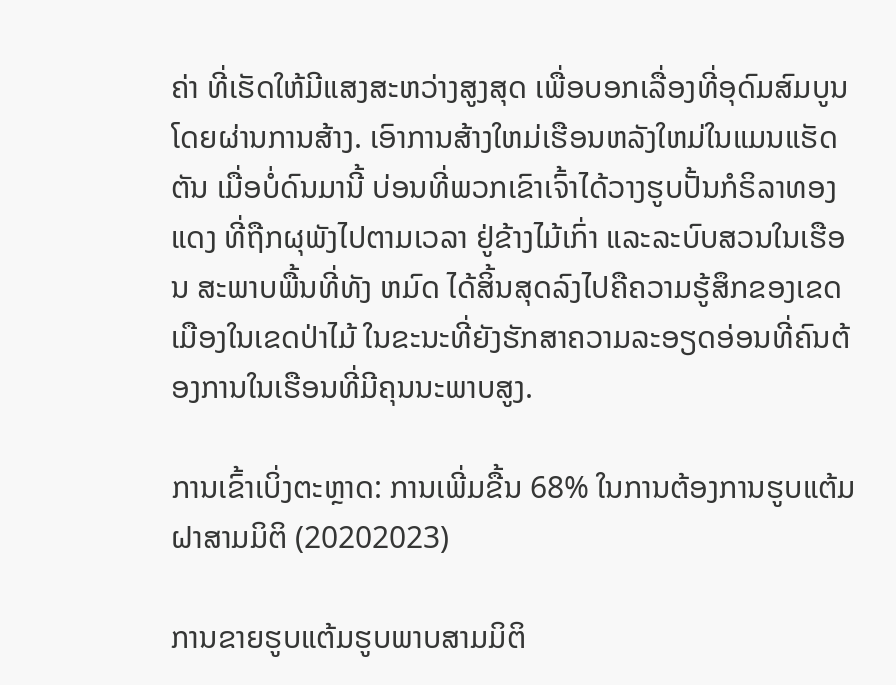ຄ່າ ທີ່ເຮັດໃຫ້ມີແສງສະຫວ່າງສູງສຸດ ເພື່ອບອກເລື່ອງທີ່ອຸດົມສົມບູນໂດຍຜ່ານການສ້າງ. ເອົາການສ້າງໃຫມ່ເຮືອນຫລັງໃຫມ່ໃນແມນແຮັດຕັນ ເມື່ອບໍ່ດົນມານີ້ ບ່ອນທີ່ພວກເຂົາເຈົ້າໄດ້ວາງຮູບປັ້ນກໍຣິລາທອງແດງ ທີ່ຖືກຜຸພັງໄປຕາມເວລາ ຢູ່ຂ້າງໄມ້ເກົ່າ ແລະລະບົບສວນໃນເຮືອນ ສະພາບພື້ນທີ່ທັງ ຫມົດ ໄດ້ສິ້ນສຸດລົງໄປຄືຄວາມຮູ້ສຶກຂອງເຂດເມືອງໃນເຂດປ່າໄມ້ ໃນຂະນະທີ່ຍັງຮັກສາຄວາມລະອຽດອ່ອນທີ່ຄົນຕ້ອງການໃນເຮືອນທີ່ມີຄຸນນະພາບສູງ.

ການເຂົ້າເບິ່ງຕະຫຼາດ: ການເພີ່ມຂື້ນ 68% ໃນການຕ້ອງການຮູບແຕ້ມຝາສາມມິຕິ (20202023)

ການຂາຍຮູບແຕ້ມຮູບພາບສາມມິຕິ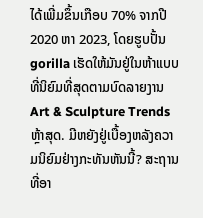ໄດ້ເພີ່ມຂຶ້ນເກືອບ 70% ຈາກປີ 2020 ຫາ 2023, ໂດຍຮູບປັ້ນ gorilla ເຮັດໃຫ້ມັນຢູ່ໃນຫ້າແບບທີ່ນິຍົມທີ່ສຸດຕາມບົດລາຍງານ Art & Sculpture Trends ຫຼ້າສຸດ. ມີຫຍັງຢູ່ເບື້ອງຫລັງຄວາມນິຍົມຢ່າງກະທັນຫັນນີ້? ສະຖານທີ່ອາ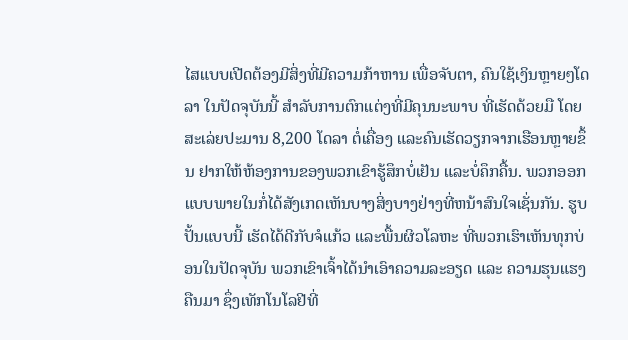ໄສແບບເປີດຕ້ອງມີສິ່ງທີ່ມີຄວາມກ້າຫານ ເພື່ອຈັບຕາ, ຄົນໃຊ້ເງິນຫຼາຍໆໂດລາ ໃນປັດຈຸບັນນີ້ ສໍາລັບການຕົກແຕ່ງທີ່ມີຄຸນນະພາບ ທີ່ເຮັດດ້ວຍມື ໂດຍສະເລ່ຍປະມານ 8,200 ໂດລາ ຕໍ່ເຄື່ອງ ແລະຄົນເຮັດວຽກຈາກເຮືອນຫຼາຍຂຶ້ນ ຢາກໃຫ້ຫ້ອງການຂອງພວກເຂົາຮູ້ສຶກບໍ່ເຢັນ ແລະບໍ່ຄຶກຄື້ນ. ພວກອອກແບບພາຍໃນກໍ່ໄດ້ສັງເກດເຫັນບາງສິ່ງບາງຢ່າງທີ່ຫນ້າສົນໃຈເຊັ່ນກັນ. ຮູບປັ້ນແບບນີ້ ເຮັດໄດ້ດີກັບຈໍແກ້ວ ແລະພື້ນຜິວໂລຫະ ທີ່ພວກເຮົາເຫັນທຸກບ່ອນໃນປັດຈຸບັນ ພວກເຂົາເຈົ້າໄດ້ນໍາເອົາຄວາມລະອຽດ ແລະ ຄວາມຮຸນແຮງຄືນມາ ຊຶ່ງເທັກໂນໂລຢີທີ່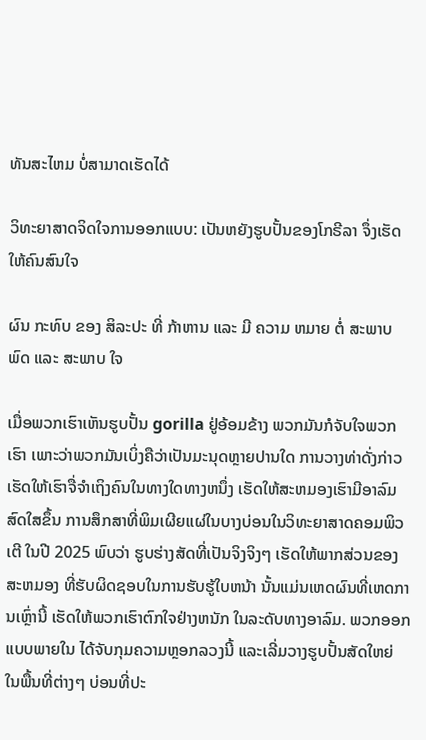ທັນສະໄຫມ ບໍ່ສາມາດເຮັດໄດ້

ວິທະຍາສາດຈິດໃຈການອອກແບບ: ເປັນຫຍັງຮູບປັ້ນຂອງໂກຣີລາ ຈຶ່ງເຮັດໃຫ້ຄົນສົນໃຈ

ຜົນ ກະທົບ ຂອງ ສິລະປະ ທີ່ ກ້າຫານ ແລະ ມີ ຄວາມ ຫມາຍ ຕໍ່ ສະພາບ ພົດ ແລະ ສະພາບ ໃຈ

ເມື່ອພວກເຮົາເຫັນຮູບປັ້ນ gorilla ຢູ່ອ້ອມຂ້າງ ພວກມັນກໍຈັບໃຈພວກເຮົາ ເພາະວ່າພວກມັນເບິ່ງຄືວ່າເປັນມະນຸດຫຼາຍປານໃດ ການວາງທ່າດັ່ງກ່າວ ເຮັດໃຫ້ເຮົາຈື່ຈໍາເຖິງຄົນໃນທາງໃດທາງຫນຶ່ງ ເຮັດໃຫ້ສະຫມອງເຮົາມີອາລົມສົດໃສຂຶ້ນ ການສຶກສາທີ່ພິມເຜີຍແຜ່ໃນບາງບ່ອນໃນວິທະຍາສາດຄອມພິວເຕີ ໃນປີ 2025 ພົບວ່າ ຮູບຮ່າງສັດທີ່ເປັນຈິງຈິງໆ ເຮັດໃຫ້ພາກສ່ວນຂອງສະຫມອງ ທີ່ຮັບຜິດຊອບໃນການຮັບຮູ້ໃບຫນ້າ ນັ້ນແມ່ນເຫດຜົນທີ່ເຫດການເຫຼົ່ານີ້ ເຮັດໃຫ້ພວກເຮົາຕົກໃຈຢ່າງຫນັກ ໃນລະດັບທາງອາລົມ. ພວກອອກແບບພາຍໃນ ໄດ້ຈັບກຸມຄວາມຫຼອກລວງນີ້ ແລະເລີ່ມວາງຮູບປັ້ນສັດໃຫຍ່ ໃນພື້ນທີ່ຕ່າງໆ ບ່ອນທີ່ປະ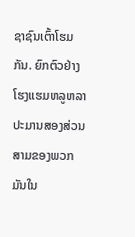ຊາຊົນເຕົ້າໂຮມກັນ. ຍົກຕົວຢ່າງ ໂຮງແຮມຫລູຫລາ ປະມານສອງສ່ວນສາມຂອງພວກມັນໃນ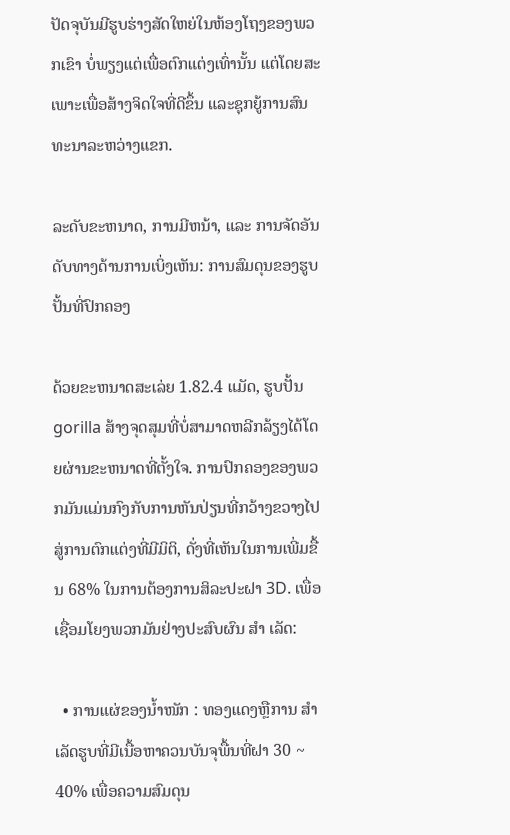ປັດຈຸບັນມີຮູບຮ່າງສັດໃຫຍ່ໃນຫ້ອງໂຖງຂອງພວກເຂົາ ບໍ່ພຽງແຕ່ເພື່ອຕົກແຕ່ງເທົ່ານັ້ນ ແຕ່ໂດຍສະເພາະເພື່ອສ້າງຈິດໃຈທີ່ດີຂຶ້ນ ແລະຊຸກຍູ້ການສົນທະນາລະຫວ່າງແຂກ.

ລະດັບຂະຫນາດ, ການມີຫນ້າ, ແລະ ການຈັດອັນດັບທາງດ້ານການເບິ່ງເຫັນ: ການສົມດຸນຂອງຮູບປັ້ນທີ່ປົກຄອງ

ດ້ວຍຂະຫນາດສະເລ່ຍ 1.82.4 ແມັດ, ຮູບປັ້ນ gorilla ສ້າງຈຸດສຸມທີ່ບໍ່ສາມາດຫລີກລ້ຽງໄດ້ໂດຍຜ່ານຂະຫນາດທີ່ຕັ້ງໃຈ. ການປົກຄອງຂອງພວກມັນແມ່ນກົງກັບການຫັນປ່ຽນທີ່ກວ້າງຂວາງໄປສູ່ການຕົກແຕ່ງທີ່ມີມິຕິ, ດັ່ງທີ່ເຫັນໃນການເພີ່ມຂື້ນ 68% ໃນການຕ້ອງການສິລະປະຝາ 3D. ເພື່ອເຊື່ອມໂຍງພວກມັນຢ່າງປະສົບຜົນ ສໍາ ເລັດ:

  • ການແຜ່ຂອງນ້ຳໜັກ : ທອງແດງຫຼືການ ສໍາ ເລັດຮູບທີ່ມີເນື້ອຫາຄວນບັນຈຸພື້ນທີ່ຝາ 30 ~ 40% ເພື່ອຄວາມສົມດຸນ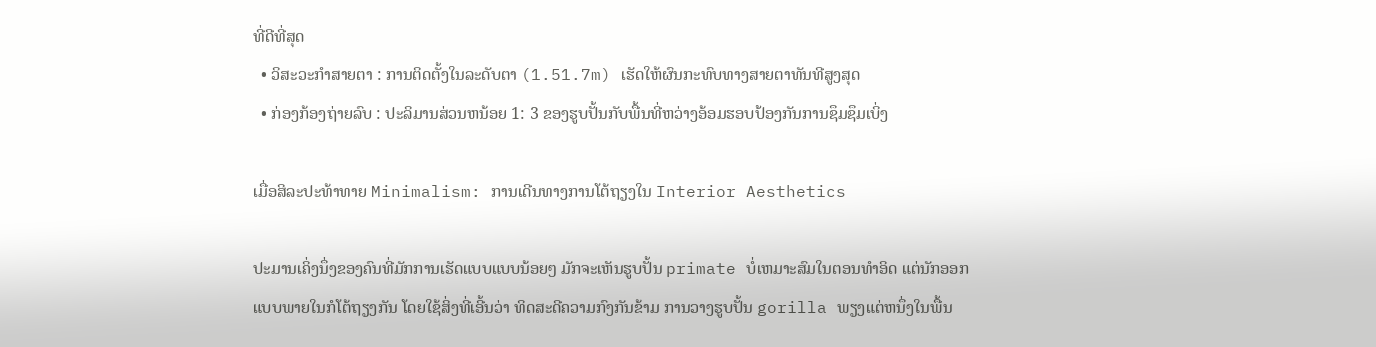ທີ່ດີທີ່ສຸດ
  • ວິສະວະກໍາສາຍຕາ : ການຕິດຕັ້ງໃນລະດັບຕາ (1.51.7m) ເຮັດໃຫ້ຜົນກະທົບທາງສາຍຕາທັນທີສູງສຸດ
  • ກ່ອງກ້ອງຖ່າຍລົບ : ປະລິມານສ່ວນຫນ້ອຍ 1: 3 ຂອງຮູບປັ້ນກັບພື້ນທີ່ຫວ່າງອ້ອມຮອບປ້ອງກັນການຊຶມຊຶມເບິ່ງ

ເມື່ອສິລະປະທ້າທາຍ Minimalism: ການເດີນທາງການໂຕ້ຖຽງໃນ Interior Aesthetics

ປະມານເຄິ່ງນຶ່ງຂອງຄົນທີ່ມັກການເຮັດແບບແບບນ້ອຍໆ ມັກຈະເຫັນຮູບປັ້ນ primate ບໍ່ເຫມາະສົມໃນຕອນທໍາອິດ ແຕ່ນັກອອກແບບພາຍໃນກໍໂຕ້ຖຽງກັນ ໂດຍໃຊ້ສິ່ງທີ່ເອີ້ນວ່າ ທິດສະດີຄວາມກົງກັນຂ້າມ ການວາງຮູບປັ້ນ gorilla ພຽງແຕ່ຫນຶ່ງໃນພື້ນ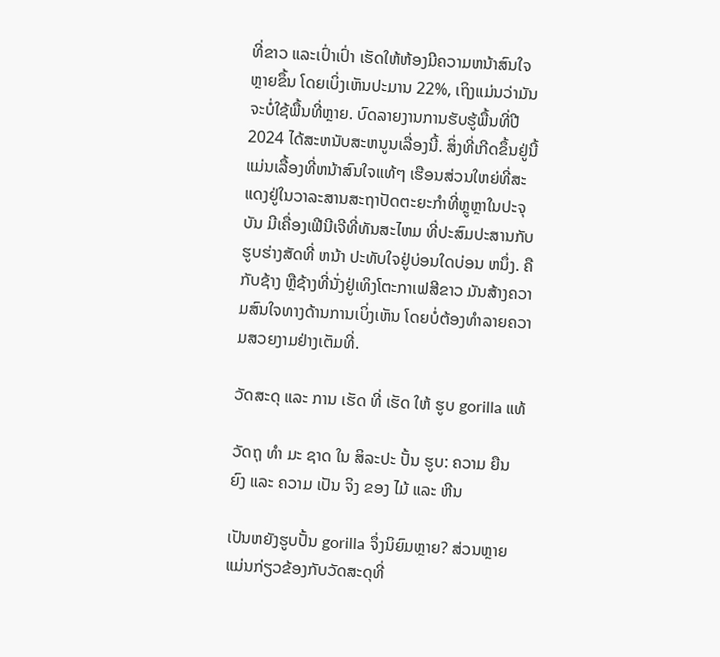ທີ່ຂາວ ແລະເປົ່າເປົ່າ ເຮັດໃຫ້ຫ້ອງມີຄວາມຫນ້າສົນໃຈຫຼາຍຂຶ້ນ ໂດຍເບິ່ງເຫັນປະມານ 22%, ເຖິງແມ່ນວ່າມັນຈະບໍ່ໃຊ້ພື້ນທີ່ຫຼາຍ. ບົດລາຍງານການຮັບຮູ້ພື້ນທີ່ປີ 2024 ໄດ້ສະຫນັບສະຫນູນເລື່ອງນີ້. ສິ່ງທີ່ເກີດຂຶ້ນຢູ່ນີ້ ແມ່ນເລື້ອງທີ່ຫນ້າສົນໃຈແທ້ໆ ເຮືອນສ່ວນໃຫຍ່ທີ່ສະແດງຢູ່ໃນວາລະສານສະຖາປັດຕະຍະກໍາທີ່ຫຼູຫຼາໃນປະຈຸບັນ ມີເຄື່ອງເຟີນີເຈີທີ່ທັນສະໄຫມ ທີ່ປະສົມປະສານກັບຮູບຮ່າງສັດທີ່ ຫນ້າ ປະທັບໃຈຢູ່ບ່ອນໃດບ່ອນ ຫນຶ່ງ. ຄືກັບຊ້າງ ຫຼືຊ້າງທີ່ນັ່ງຢູ່ເທິງໂຕະກາເຟສີຂາວ ມັນສ້າງຄວາມສົນໃຈທາງດ້ານການເບິ່ງເຫັນ ໂດຍບໍ່ຕ້ອງທໍາລາຍຄວາມສວຍງາມຢ່າງເຕັມທີ່.

ວັດສະດຸ ແລະ ການ ເຮັດ ທີ່ ເຮັດ ໃຫ້ ຮູບ gorilla ແທ້

ວັດຖຸ ທໍາ ມະ ຊາດ ໃນ ສິລະປະ ປັ້ນ ຮູບ: ຄວາມ ຍືນ ຍົງ ແລະ ຄວາມ ເປັນ ຈິງ ຂອງ ໄມ້ ແລະ ຫີນ

ເປັນຫຍັງຮູບປັ້ນ gorilla ຈຶ່ງນິຍົມຫຼາຍ? ສ່ວນຫຼາຍແມ່ນກ່ຽວຂ້ອງກັບວັດສະດຸທີ່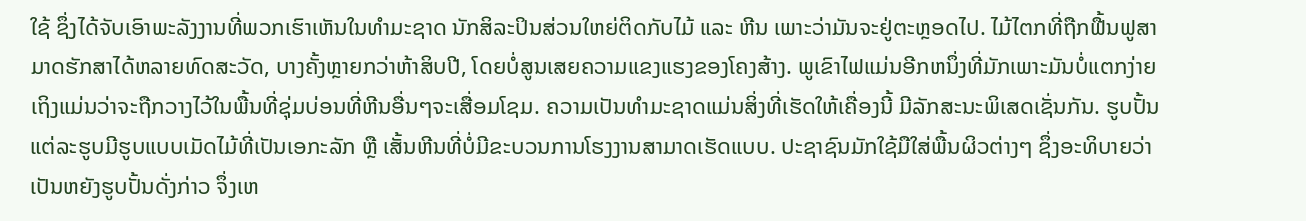ໃຊ້ ຊຶ່ງໄດ້ຈັບເອົາພະລັງງານທີ່ພວກເຮົາເຫັນໃນທໍາມະຊາດ ນັກສິລະປິນສ່ວນໃຫຍ່ຕິດກັບໄມ້ ແລະ ຫີນ ເພາະວ່າມັນຈະຢູ່ຕະຫຼອດໄປ. ໄມ້ໄຕກທີ່ຖືກຟື້ນຟູສາມາດຮັກສາໄດ້ຫລາຍທົດສະວັດ, ບາງຄັ້ງຫຼາຍກວ່າຫ້າສິບປີ, ໂດຍບໍ່ສູນເສຍຄວາມແຂງແຮງຂອງໂຄງສ້າງ. ພູເຂົາໄຟແມ່ນອີກຫນຶ່ງທີ່ມັກເພາະມັນບໍ່ແຕກງ່າຍ ເຖິງແມ່ນວ່າຈະຖືກວາງໄວ້ໃນພື້ນທີ່ຊຸ່ມບ່ອນທີ່ຫີນອື່ນໆຈະເສື່ອມໂຊມ. ຄວາມເປັນທໍາມະຊາດແມ່ນສິ່ງທີ່ເຮັດໃຫ້ເຄື່ອງນີ້ ມີລັກສະນະພິເສດເຊັ່ນກັນ. ຮູບປັ້ນແຕ່ລະຮູບມີຮູບແບບເມັດໄມ້ທີ່ເປັນເອກະລັກ ຫຼື ເສັ້ນຫີນທີ່ບໍ່ມີຂະບວນການໂຮງງານສາມາດເຮັດແບບ. ປະຊາຊົນມັກໃຊ້ມືໃສ່ພື້ນຜິວຕ່າງໆ ຊຶ່ງອະທິບາຍວ່າ ເປັນຫຍັງຮູບປັ້ນດັ່ງກ່າວ ຈຶ່ງເຫ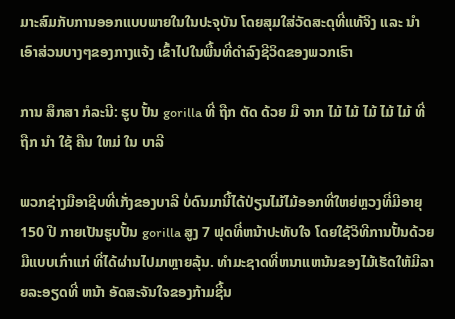ມາະສົມກັບການອອກແບບພາຍໃນໃນປະຈຸບັນ ໂດຍສຸມໃສ່ວັດສະດຸທີ່ແທ້ຈິງ ແລະ ນໍາເອົາສ່ວນບາງໆຂອງກາງແຈ້ງ ເຂົ້າໄປໃນພື້ນທີ່ດໍາລົງຊີວິດຂອງພວກເຮົາ

ການ ສຶກສາ ກໍລະນີ: ຮູບ ປັ້ນ gorilla ທີ່ ຖືກ ຕັດ ດ້ວຍ ມື ຈາກ ໄມ້ ໄມ້ ໄມ້ ໄມ້ ໄມ້ ທີ່ ຖືກ ນໍາ ໃຊ້ ຄືນ ໃຫມ່ ໃນ ບາລີ

ພວກຊ່າງມືອາຊີບທີ່ເກັ່ງຂອງບາລີ ບໍ່ດົນມານີ້ໄດ້ປ່ຽນໄມ້ໄມ້ອອກທີ່ໃຫຍ່ຫຼວງທີ່ມີອາຍຸ 150 ປີ ກາຍເປັນຮູບປັ້ນ gorilla ສູງ 7 ຟຸດທີ່ຫນ້າປະທັບໃຈ ໂດຍໃຊ້ວິທີການປັ້ນດ້ວຍມືແບບເກົ່າແກ່ ທີ່ໄດ້ຜ່ານໄປມາຫຼາຍລຸ້ນ. ທໍາມະຊາດທີ່ຫນາແຫນ້ນຂອງໄມ້ເຮັດໃຫ້ມີລາຍລະອຽດທີ່ ຫນ້າ ອັດສະຈັນໃຈຂອງກ້າມຊີ້ນ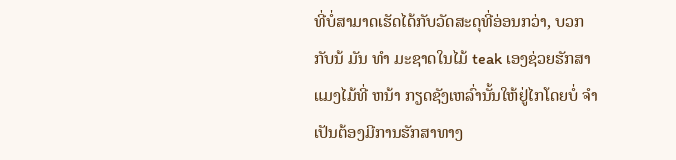ທີ່ບໍ່ສາມາດເຮັດໄດ້ກັບວັດສະດຸທີ່ອ່ອນກວ່າ, ບວກກັບນ້ ມັນ ທໍາ ມະຊາດໃນໄມ້ teak ເອງຊ່ວຍຮັກສາແມງໄມ້ທີ່ ຫນ້າ ກຽດຊັງເຫລົ່ານັ້ນໃຫ້ຢູ່ໄກໂດຍບໍ່ ຈໍາ ເປັນຕ້ອງມີການຮັກສາທາງ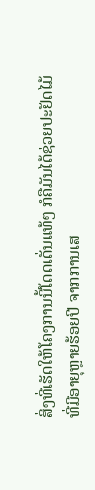ສິ່ງທີ່ເຮັດໃຫ້ໂຄງການນີ້ໂດດເດັ່ນແທ້ໆ ກໍຄືມັນໄດ້ຊ່ວຍປະຢັດໄມ້ທີ່ມີອາຍຸຫຼາຍຮ້ອຍປີ ຈາກການເສ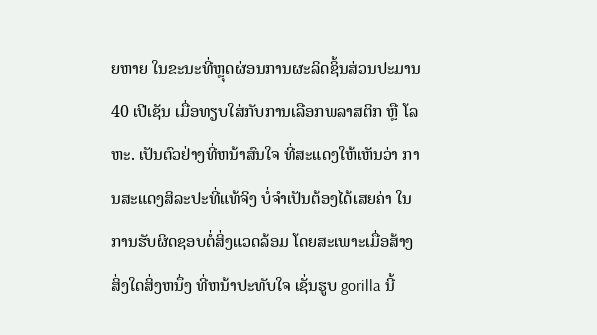ຍຫາຍ ໃນຂະນະທີ່ຫຼຸດຜ່ອນການຜະລິດຊິ້ນສ່ວນປະມານ 40 ເປີເຊັນ ເມື່ອທຽບໃສ່ກັບການເລືອກພລາສຕິກ ຫຼື ໂລຫະ. ເປັນຕົວຢ່າງທີ່ຫນ້າສົນໃຈ ທີ່ສະແດງໃຫ້ເຫັນວ່າ ການສະແດງສິລະປະທີ່ແທ້ຈິງ ບໍ່ຈໍາເປັນຕ້ອງໄດ້ເສຍຄ່າ ໃນການຮັບຜິດຊອບຕໍ່ສິ່ງແວດລ້ອມ ໂດຍສະເພາະເມື່ອສ້າງສິ່ງໃດສິ່ງຫນຶ່ງ ທີ່ຫນ້າປະທັບໃຈ ເຊັ່ນຮູບ gorilla ນີ້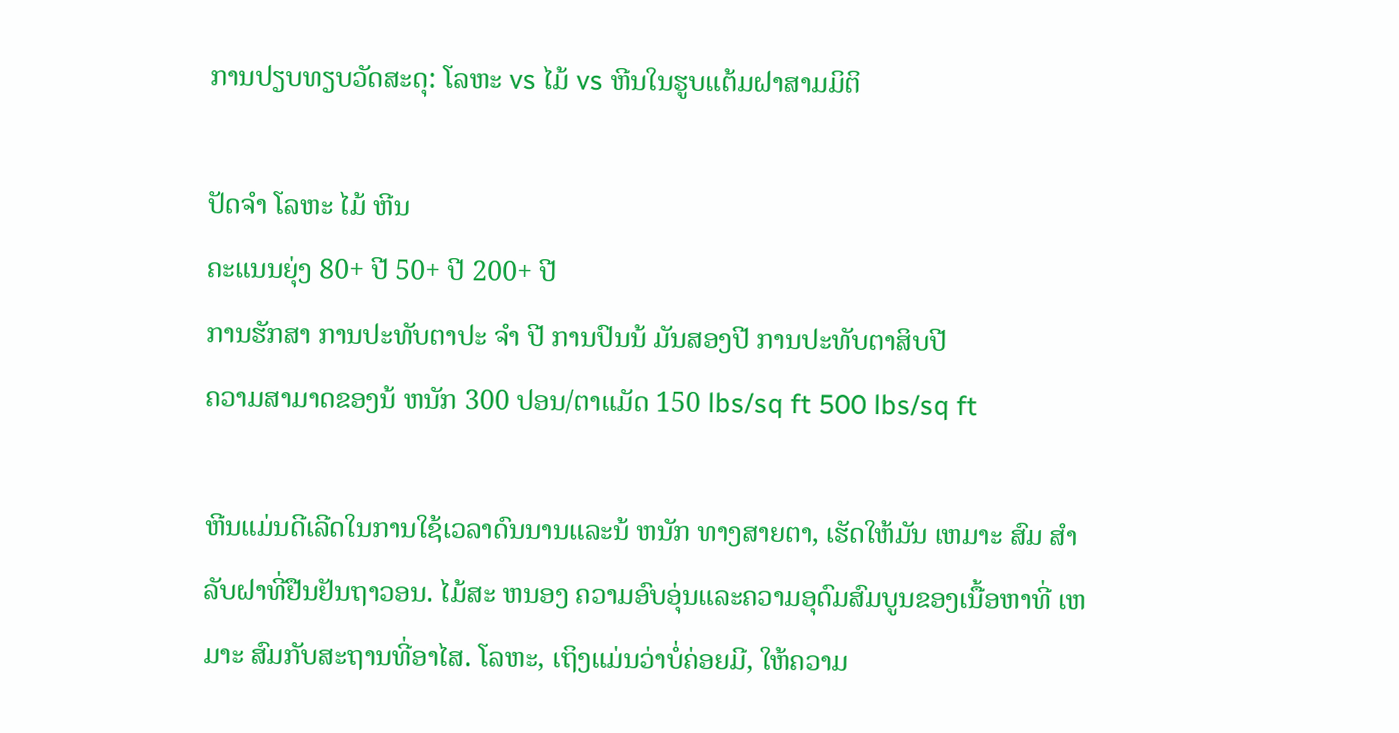ການປຽບທຽບວັດສະດຸ: ໂລຫະ vs ໄມ້ vs ຫີນໃນຮູບແຕ້ມຝາສາມມິຕິ

ປັດຈຳ ໂລຫະ ໄມ້ ຫີນ
ຄະແນນຍຸ່ງ 80+ ປີ 50+ ປີ 200+ ປີ
ການຮັກສາ ການປະທັບຕາປະ ຈໍາ ປີ ການປົນນ້ ມັນສອງປີ ການປະທັບຕາສິບປີ
ຄວາມສາມາດຂອງນ້ ຫນັກ 300 ປອນ/ຕາແມັດ 150 lbs/sq ft 500 lbs/sq ft

ຫີນແມ່ນດີເລີດໃນການໃຊ້ເວລາດົນນານແລະນ້ ຫນັກ ທາງສາຍຕາ, ເຮັດໃຫ້ມັນ ເຫມາະ ສົມ ສໍາ ລັບຝາທີ່ຢືນຢັນຖາວອນ. ໄມ້ສະ ຫນອງ ຄວາມອົບອຸ່ນແລະຄວາມອຸດົມສົມບູນຂອງເນື້ອຫາທີ່ ເຫມາະ ສົມກັບສະຖານທີ່ອາໄສ. ໂລຫະ, ເຖິງແມ່ນວ່າບໍ່ຄ່ອຍມີ, ໃຫ້ຄວາມ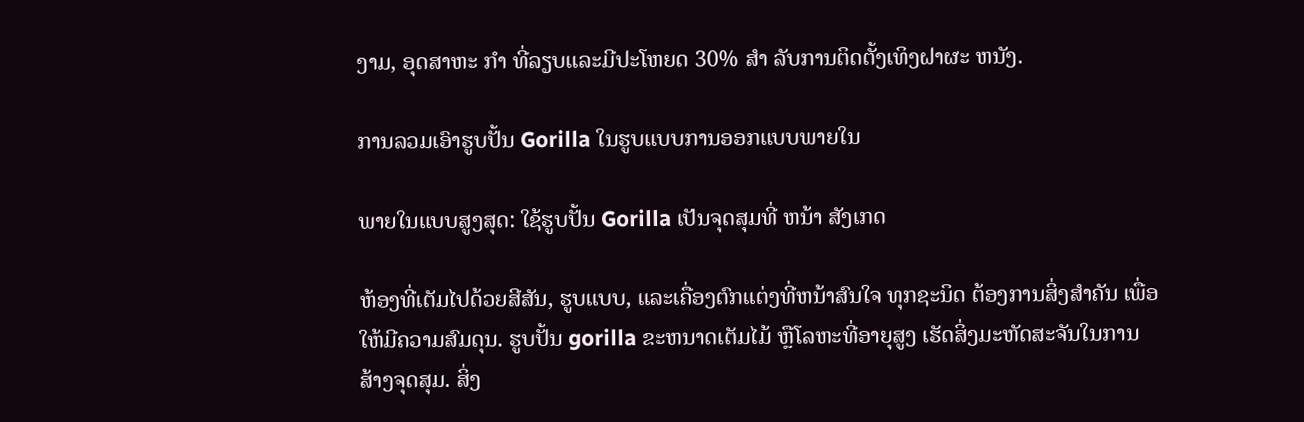ງາມ, ອຸດສາຫະ ກໍາ ທີ່ລຽບແລະມີປະໂຫຍດ 30% ສໍາ ລັບການຕິດຕັ້ງເທິງຝາຜະ ຫນັງ.

ການລວມເອົາຮູບປັ້ນ Gorilla ໃນຮູບແບບການອອກແບບພາຍໃນ

ພາຍໃນແບບສູງສຸດ: ໃຊ້ຮູບປັ້ນ Gorilla ເປັນຈຸດສຸມທີ່ ຫນ້າ ສັງເກດ

ຫ້ອງທີ່ເຕັມໄປດ້ວຍສີສັນ, ຮູບແບບ, ແລະເຄື່ອງຕົກແຕ່ງທີ່ຫນ້າສົນໃຈ ທຸກຊະນິດ ຕ້ອງການສິ່ງສໍາຄັນ ເພື່ອໃຫ້ມີຄວາມສົມດຸນ. ຮູບປັ້ນ gorilla ຂະຫນາດເຕັມໄມ້ ຫຼືໂລຫະທີ່ອາຍຸສູງ ເຮັດສິ່ງມະຫັດສະຈັນໃນການສ້າງຈຸດສຸມ. ສິ່ງ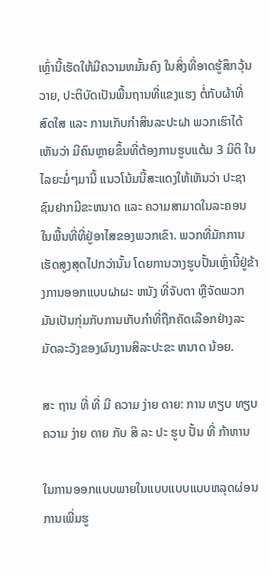ເຫຼົ່ານີ້ເຮັດໃຫ້ມີຄວາມຫມັ້ນຄົງ ໃນສິ່ງທີ່ອາດຮູ້ສຶກວຸ້ນວາຍ, ປະຕິບັດເປັນພື້ນຖານທີ່ແຂງແຮງ ຕໍ່ກັບຜ້າທີ່ສົດໃສ ແລະ ການເກັບກໍາສິນລະປະຝາ ພວກເຮົາໄດ້ເຫັນວ່າ ມີຄົນຫຼາຍຂຶ້ນທີ່ຕ້ອງການຮູບແຕ້ມ 3 ມິຕິ ໃນໄລຍະມໍ່ໆມານີ້ ແນວໂນ້ມນີ້ສະແດງໃຫ້ເຫັນວ່າ ປະຊາຊົນຢາກມີຂະຫນາດ ແລະ ຄວາມສາມາດໃນລະຄອນ ໃນພື້ນທີ່ທີ່ຢູ່ອາໄສຂອງພວກເຂົາ. ພວກທີ່ມັກການເຮັດສູງສຸດໄປກວ່ານັ້ນ ໂດຍການວາງຮູບປັ້ນເຫຼົ່ານີ້ຢູ່ຂ້າງການອອກແບບຝາຜະ ຫນັງ ທີ່ຈັບຕາ ຫຼືຈັດພວກມັນເປັນກຸ່ມກັບການເກັບກໍາທີ່ຖືກຄັດເລືອກຢ່າງລະມັດລະວັງຂອງຜົນງານສິລະປະຂະ ຫນາດ ນ້ອຍ.

ສະ ຖານ ທີ່ ທີ່ ມີ ຄວາມ ງ່າຍ ດາຍ: ການ ທຽບ ທຽບ ຄວາມ ງ່າຍ ດາຍ ກັບ ສິ ລະ ປະ ຮູບ ປັ້ນ ທີ່ ກ້າຫານ

ໃນການອອກແບບພາຍໃນແບບແບບແບບຫລຸດຜ່ອນ ການເພີ່ມຮູ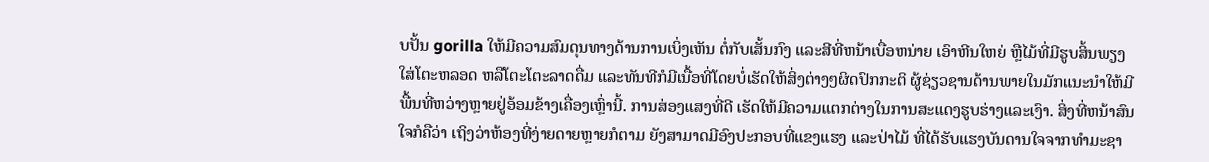ບປັ້ນ gorilla ໃຫ້ມີຄວາມສົມດຸນທາງດ້ານການເບິ່ງເຫັນ ຕໍ່ກັບເສັ້ນກົງ ແລະສີທີ່ຫນ້າເບື່ອຫນ່າຍ ເອົາຫີນໃຫຍ່ ຫຼືໄມ້ທີ່ມີຮູບສິ້ນພຽງໃສ່ໂຕະຫລອດ ຫລືໂຕະໂຕະລາດດື່ມ ແລະທັນທີກໍມີເນື້ອທີ່ໂດຍບໍ່ເຮັດໃຫ້ສິ່ງຕ່າງໆຜິດປົກກະຕິ ຜູ້ຊ່ຽວຊານດ້ານພາຍໃນມັກແນະນໍາໃຫ້ມີພື້ນທີ່ຫວ່າງຫຼາຍຢູ່ອ້ອມຂ້າງເຄື່ອງເຫຼົ່ານີ້. ການສ່ອງແສງທີ່ດີ ເຮັດໃຫ້ມີຄວາມແຕກຕ່າງໃນການສະແດງຮູບຮ່າງແລະເງົາ. ສິ່ງທີ່ຫນ້າສົນໃຈກໍຄືວ່າ ເຖິງວ່າຫ້ອງທີ່ງ່າຍດາຍຫຼາຍກໍຕາມ ຍັງສາມາດມີອົງປະກອບທີ່ແຂງແຮງ ແລະປ່າໄມ້ ທີ່ໄດ້ຮັບແຮງບັນດານໃຈຈາກທໍາມະຊາ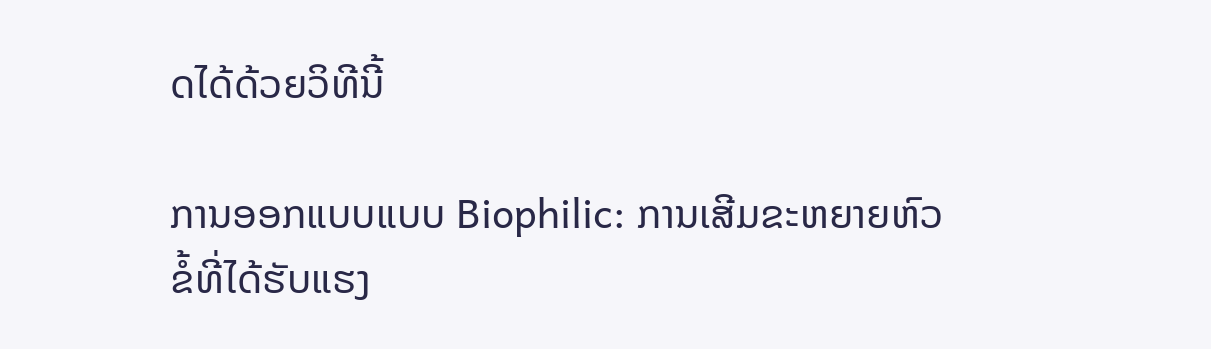ດໄດ້ດ້ວຍວິທີນີ້

ການອອກແບບແບບ Biophilic: ການເສີມຂະຫຍາຍຫົວຂໍ້ທີ່ໄດ້ຮັບແຮງ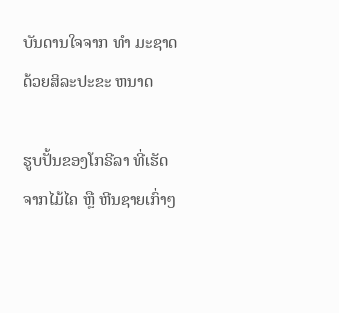ບັນດານໃຈຈາກ ທໍາ ມະຊາດດ້ວຍສິລະປະຂະ ຫນາດ

ຮູບປັ້ນຂອງໂກຣີລາ ທີ່ເຮັດຈາກໄມ້ໄຄ ຫຼື ຫີນຊາຍເກົ່າໆ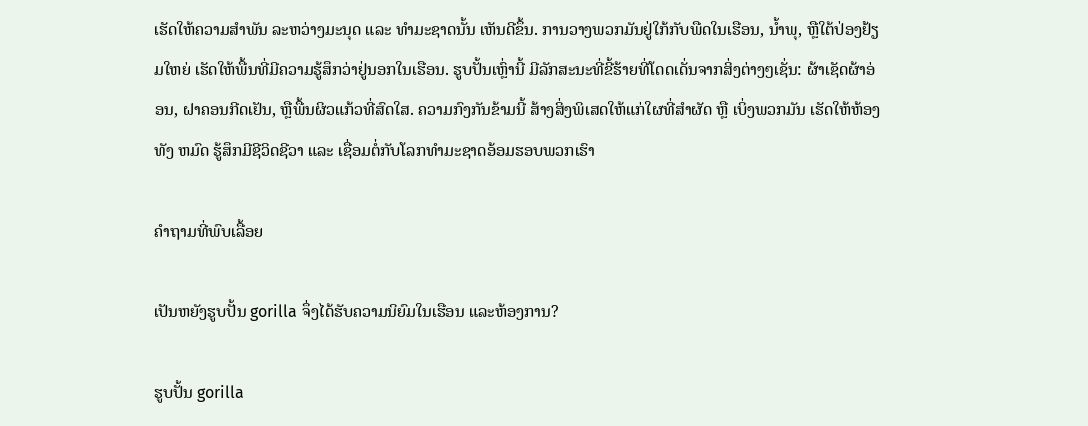ເຮັດໃຫ້ຄວາມສໍາພັນ ລະຫວ່າງມະນຸດ ແລະ ທໍາມະຊາດນັ້ນ ເຫັນດີຂຶ້ນ. ການວາງພວກມັນຢູ່ໃກ້ກັບພືດໃນເຮືອນ, ນ້ຳພຸ, ຫຼືໃຕ້ປ່ອງຢ້ຽມໃຫຍ່ ເຮັດໃຫ້ພື້ນທີ່ມີຄວາມຮູ້ສຶກວ່າຢູ່ນອກໃນເຮືອນ. ຮູບປັ້ນເຫຼົ່ານີ້ ມີລັກສະນະທີ່ຂີ້ຮ້າຍທີ່ໂດດເດັ່ນຈາກສິ່ງຕ່າງໆເຊັ່ນ: ຜ້າເຊັດຜ້າອ່ອນ, ຝາຄອນກີດເຢັນ, ຫຼືພື້ນຜິວແກ້ວທີ່ສົດໃສ. ຄວາມກົງກັນຂ້າມນີ້ ສ້າງສິ່ງພິເສດໃຫ້ແກ່ໃຜທີ່ສໍາຜັດ ຫຼື ເບິ່ງພວກມັນ ເຮັດໃຫ້ຫ້ອງທັງ ຫມົດ ຮູ້ສຶກມີຊີວິດຊີວາ ແລະ ເຊື່ອມຕໍ່ກັບໂລກທໍາມະຊາດອ້ອມຮອບພວກເຮົາ

ຄຳຖາມທີ່ພົບເລື້ອຍ

ເປັນຫຍັງຮູບປັ້ນ gorilla ຈຶ່ງໄດ້ຮັບຄວາມນິຍົມໃນເຮືອນ ແລະຫ້ອງການ?

ຮູບປັ້ນ gorilla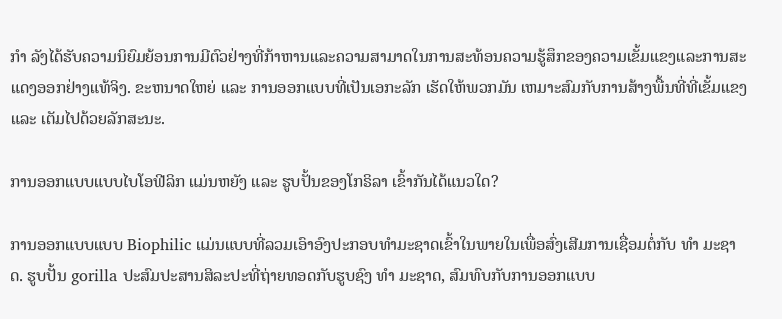ກໍາ ລັງໄດ້ຮັບຄວາມນິຍົມຍ້ອນການມີຕົວຢ່າງທີ່ກ້າຫານແລະຄວາມສາມາດໃນການສະທ້ອນຄວາມຮູ້ສຶກຂອງຄວາມເຂັ້ມແຂງແລະການສະແດງອອກຢ່າງແທ້ຈິງ. ຂະຫນາດໃຫຍ່ ແລະ ການອອກແບບທີ່ເປັນເອກະລັກ ເຮັດໃຫ້ພວກມັນ ເຫມາະສົມກັບການສ້າງພື້ນທີ່ທີ່ເຂັ້ມແຂງ ແລະ ເຕັມໄປດ້ວຍລັກສະນະ.

ການອອກແບບແບບໄບໂອຟີລິກ ແມ່ນຫຍັງ ແລະ ຮູບປັ້ນຂອງໂກຣິລາ ເຂົ້າກັນໄດ້ແນວໃດ?

ການອອກແບບແບບ Biophilic ແມ່ນແບບທີ່ລວມເອົາອົງປະກອບທໍາມະຊາດເຂົ້າໃນພາຍໃນເພື່ອສົ່ງເສີມການເຊື່ອມຕໍ່ກັບ ທໍາ ມະຊາດ. ຮູບປັ້ນ gorilla ປະສົມປະສານສິລະປະທີ່ຖ່າຍທອດກັບຮູບຊົງ ທໍາ ມະຊາດ, ສົມທົບກັບການອອກແບບ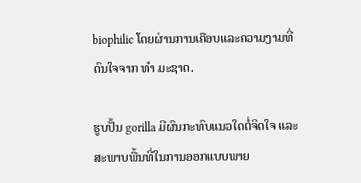biophilic ໂດຍຜ່ານການເຄືອບແລະຄວາມງາມທີ່ດົນໃຈຈາກ ທໍາ ມະຊາດ.

ຮູບປັ້ນ gorilla ມີຜົນກະທົບແນວໃດຕໍ່ຈິດໃຈ ແລະ ສະພາບພື້ນທີ່ໃນການອອກແບບພາຍ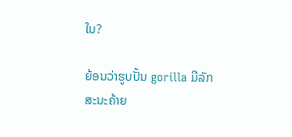ໃນ?

ຍ້ອນວ່າຮູບປັ້ນ gorilla ມີລັກສະນະຄ້າຍ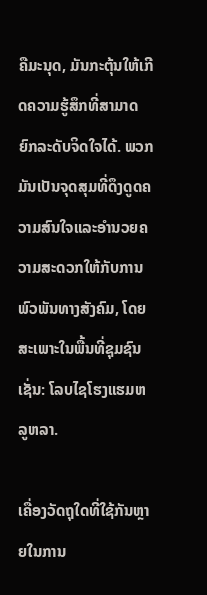ຄືມະນຸດ, ມັນກະຕຸ້ນໃຫ້ເກີດຄວາມຮູ້ສຶກທີ່ສາມາດຍົກລະດັບຈິດໃຈໄດ້. ພວກມັນເປັນຈຸດສຸມທີ່ດຶງດູດຄວາມສົນໃຈແລະອໍານວຍຄວາມສະດວກໃຫ້ກັບການພົວພັນທາງສັງຄົມ, ໂດຍສະເພາະໃນພື້ນທີ່ຊຸມຊົນເຊັ່ນ: ໂລບໄຊໂຮງແຮມຫລູຫລາ.

ເຄື່ອງວັດຖຸໃດທີ່ໃຊ້ກັນຫຼາຍໃນການ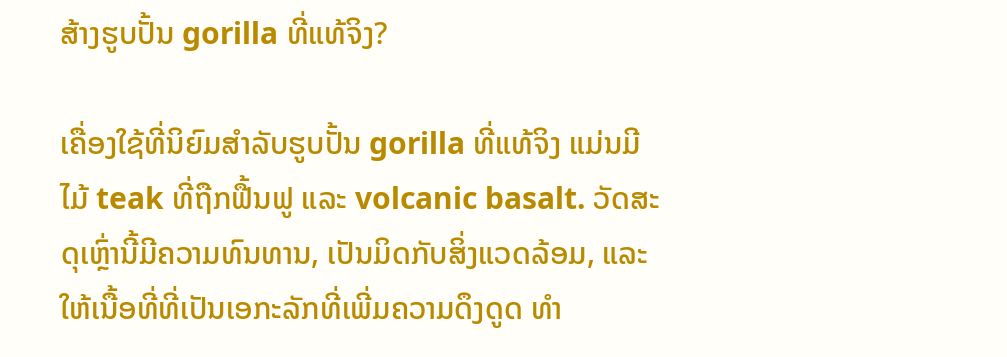ສ້າງຮູບປັ້ນ gorilla ທີ່ແທ້ຈິງ?

ເຄື່ອງໃຊ້ທີ່ນິຍົມສໍາລັບຮູບປັ້ນ gorilla ທີ່ແທ້ຈິງ ແມ່ນມີໄມ້ teak ທີ່ຖືກຟື້ນຟູ ແລະ volcanic basalt. ວັດສະດຸເຫຼົ່ານີ້ມີຄວາມທົນທານ, ເປັນມິດກັບສິ່ງແວດລ້ອມ, ແລະໃຫ້ເນື້ອທີ່ທີ່ເປັນເອກະລັກທີ່ເພີ່ມຄວາມດຶງດູດ ທໍາ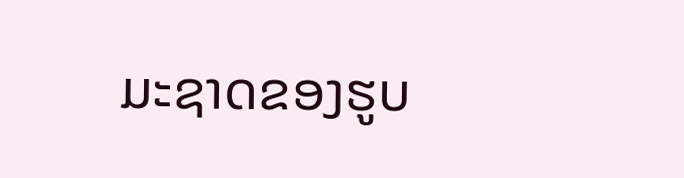ມະຊາດຂອງຮູບ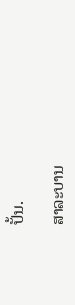ປັ້ນ.

ສາລະບານ